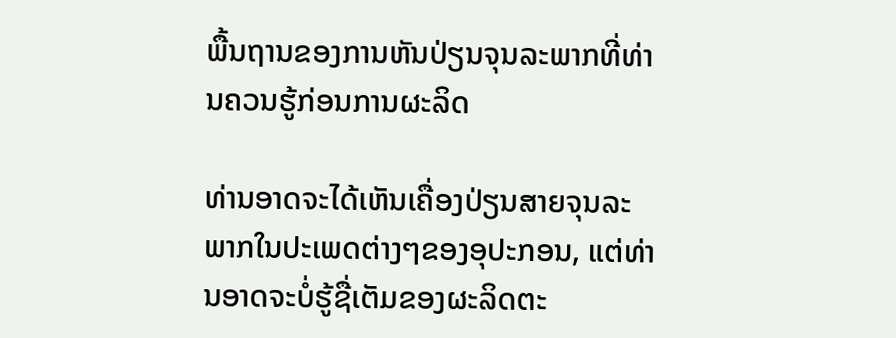ພື້ນຖານຂອງການຫັນປ່ຽນຈຸນລະພາກທີ່ທ່ານຄວນຮູ້ກ່ອນການຜະລິດ

ທ່ານອາດຈະໄດ້ເຫັນເຄື່ອງປ່ຽນສາຍຈຸນລະພາກໃນປະເພດຕ່າງໆຂອງອຸປະກອນ, ແຕ່ທ່ານອາດຈະບໍ່ຮູ້ຊື່ເຕັມຂອງຜະລິດຕະ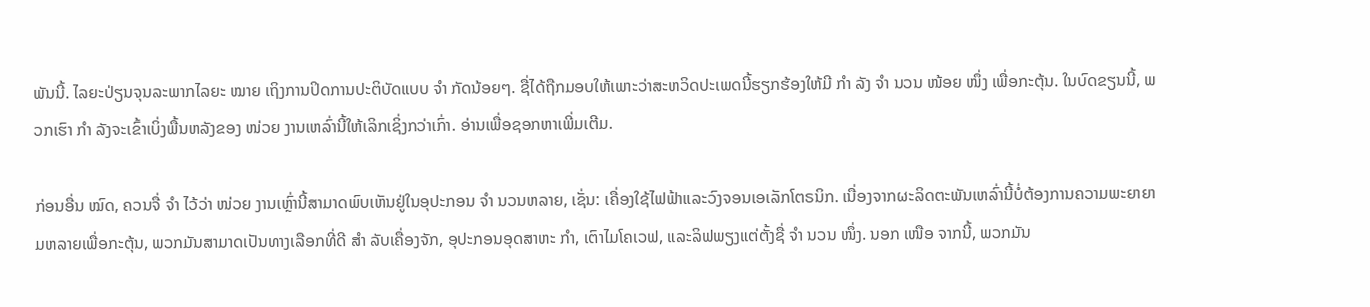ພັນນີ້. ໄລຍະປ່ຽນຈຸນລະພາກໄລຍະ ໝາຍ ເຖິງການປິດການປະຕິບັດແບບ ຈຳ ກັດນ້ອຍໆ. ຊື່ໄດ້ຖືກມອບໃຫ້ເພາະວ່າສະຫວິດປະເພດນີ້ຮຽກຮ້ອງໃຫ້ມີ ກຳ ລັງ ຈຳ ນວນ ໜ້ອຍ ໜຶ່ງ ເພື່ອກະຕຸ້ນ. ໃນບົດຂຽນນີ້, ພວກເຮົາ ກຳ ລັງຈະເຂົ້າເບິ່ງພື້ນຫລັງຂອງ ໜ່ວຍ ງານເຫລົ່ານີ້ໃຫ້ເລິກເຊິ່ງກວ່າເກົ່າ. ອ່ານເພື່ອຊອກຫາເພີ່ມເຕີມ.

ກ່ອນອື່ນ ໝົດ, ຄວນຈື່ ຈຳ ໄວ້ວ່າ ໜ່ວຍ ງານເຫຼົ່ານີ້ສາມາດພົບເຫັນຢູ່ໃນອຸປະກອນ ຈຳ ນວນຫລາຍ, ເຊັ່ນ: ເຄື່ອງໃຊ້ໄຟຟ້າແລະວົງຈອນເອເລັກໂຕຣນິກ. ເນື່ອງຈາກຜະລິດຕະພັນເຫລົ່ານີ້ບໍ່ຕ້ອງການຄວາມພະຍາຍາມຫລາຍເພື່ອກະຕຸ້ນ, ພວກມັນສາມາດເປັນທາງເລືອກທີ່ດີ ສຳ ລັບເຄື່ອງຈັກ, ອຸປະກອນອຸດສາຫະ ກຳ, ເຕົາໄມໂຄເວຟ, ແລະລິຟພຽງແຕ່ຕັ້ງຊື່ ຈຳ ນວນ ໜຶ່ງ. ນອກ ເໜືອ ຈາກນີ້, ພວກມັນ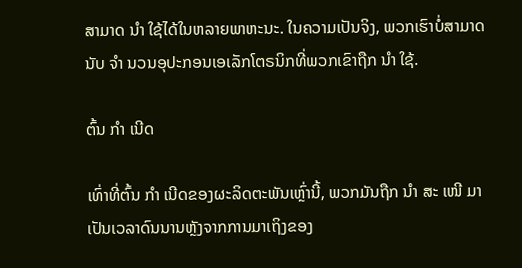ສາມາດ ນຳ ໃຊ້ໄດ້ໃນຫລາຍພາຫະນະ. ໃນຄວາມເປັນຈິງ, ພວກເຮົາບໍ່ສາມາດນັບ ຈຳ ນວນອຸປະກອນເອເລັກໂຕຣນິກທີ່ພວກເຂົາຖືກ ນຳ ໃຊ້.

ຕົ້ນ ກຳ ເນີດ

ເທົ່າທີ່ຕົ້ນ ກຳ ເນີດຂອງຜະລິດຕະພັນເຫຼົ່ານີ້, ພວກມັນຖືກ ນຳ ສະ ເໜີ ມາເປັນເວລາດົນນານຫຼັງຈາກການມາເຖິງຂອງ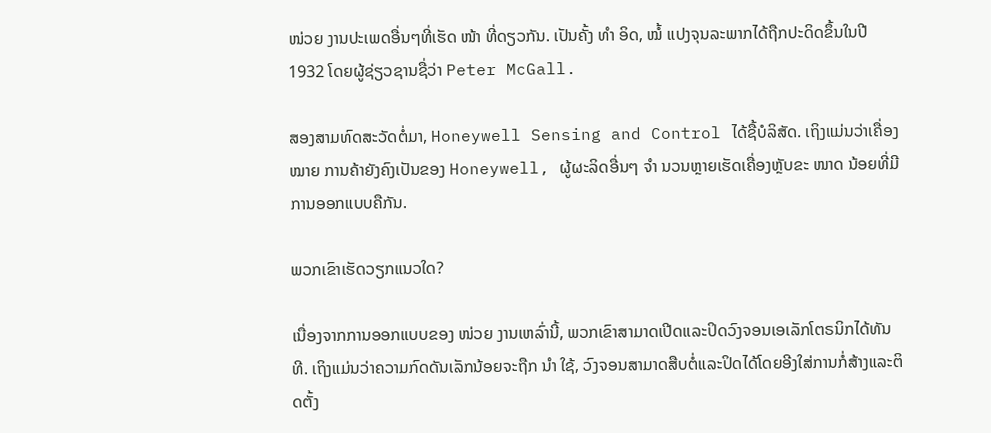ໜ່ວຍ ງານປະເພດອື່ນໆທີ່ເຮັດ ໜ້າ ທີ່ດຽວກັນ. ເປັນຄັ້ງ ທຳ ອິດ, ໝໍ້ ແປງຈຸນລະພາກໄດ້ຖືກປະດິດຂຶ້ນໃນປີ 1932 ໂດຍຜູ້ຊ່ຽວຊານຊື່ວ່າ Peter McGall.

ສອງສາມທົດສະວັດຕໍ່ມາ, Honeywell Sensing and Control ໄດ້ຊື້ບໍລິສັດ. ເຖິງແມ່ນວ່າເຄື່ອງ ໝາຍ ການຄ້າຍັງຄົງເປັນຂອງ Honeywell, ຜູ້ຜະລິດອື່ນໆ ຈຳ ນວນຫຼາຍເຮັດເຄື່ອງຫຼັບຂະ ໜາດ ນ້ອຍທີ່ມີການອອກແບບຄືກັນ.

ພວກເຂົາເຮັດວຽກແນວໃດ?

ເນື່ອງຈາກການອອກແບບຂອງ ໜ່ວຍ ງານເຫລົ່ານີ້, ພວກເຂົາສາມາດເປີດແລະປິດວົງຈອນເອເລັກໂຕຣນິກໄດ້ທັນທີ. ເຖິງແມ່ນວ່າຄວາມກົດດັນເລັກນ້ອຍຈະຖືກ ນຳ ໃຊ້, ວົງຈອນສາມາດສືບຕໍ່ແລະປິດໄດ້ໂດຍອີງໃສ່ການກໍ່ສ້າງແລະຕິດຕັ້ງ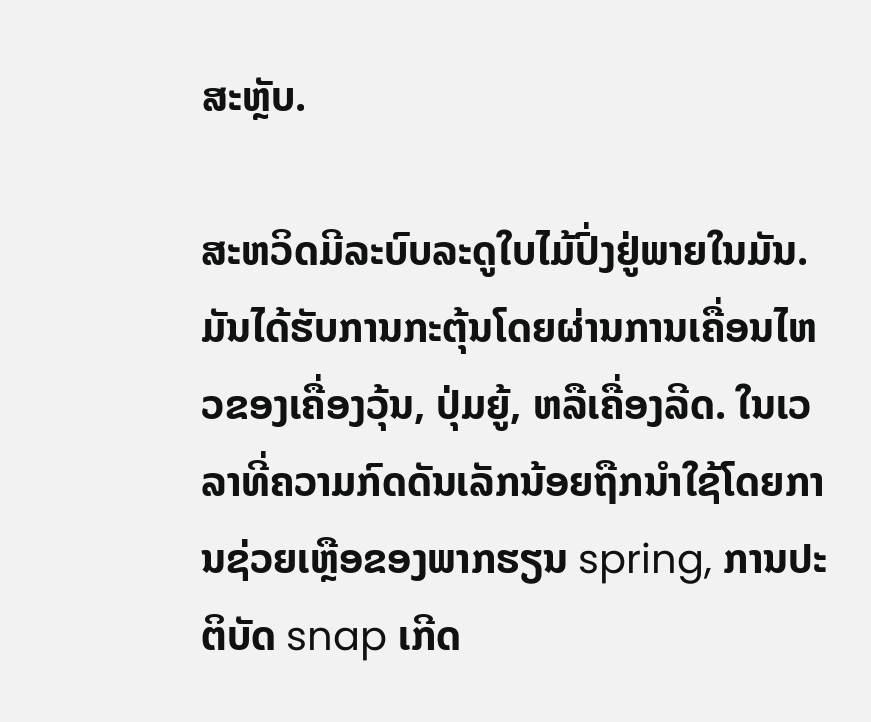ສະຫຼັບ.

ສະຫວິດມີລະບົບລະດູໃບໄມ້ປົ່ງຢູ່ພາຍໃນມັນ. ມັນໄດ້ຮັບການກະຕຸ້ນໂດຍຜ່ານການເຄື່ອນໄຫວຂອງເຄື່ອງວຸ້ນ, ປຸ່ມຍູ້, ຫລືເຄື່ອງລີດ. ໃນເວລາທີ່ຄວາມກົດດັນເລັກນ້ອຍຖືກນໍາໃຊ້ໂດຍການຊ່ວຍເຫຼືອຂອງພາກຮຽນ spring, ການປະຕິບັດ snap ເກີດ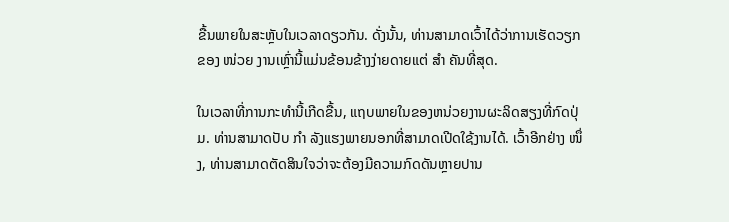ຂື້ນພາຍໃນສະຫຼັບໃນເວລາດຽວກັນ. ດັ່ງນັ້ນ, ທ່ານສາມາດເວົ້າໄດ້ວ່າການເຮັດວຽກຂອງ ໜ່ວຍ ງານເຫຼົ່ານີ້ແມ່ນຂ້ອນຂ້າງງ່າຍດາຍແຕ່ ສຳ ຄັນທີ່ສຸດ.

ໃນເວລາທີ່ການກະທໍານີ້ເກີດຂື້ນ, ແຖບພາຍໃນຂອງຫນ່ວຍງານຜະລິດສຽງທີ່ກົດປຸ່ມ. ທ່ານສາມາດປັບ ກຳ ລັງແຮງພາຍນອກທີ່ສາມາດເປີດໃຊ້ງານໄດ້. ເວົ້າອີກຢ່າງ ໜຶ່ງ, ທ່ານສາມາດຕັດສິນໃຈວ່າຈະຕ້ອງມີຄວາມກົດດັນຫຼາຍປານ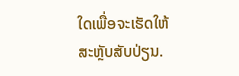ໃດເພື່ອຈະເຮັດໃຫ້ສະຫຼັບສັບປ່ຽນ.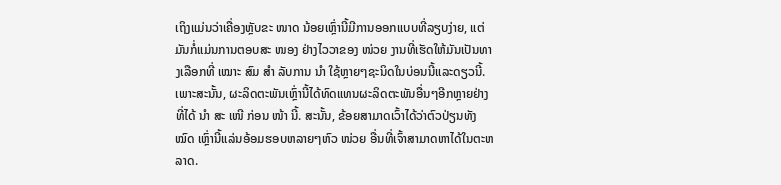ເຖິງແມ່ນວ່າເຄື່ອງຫຼັບຂະ ໜາດ ນ້ອຍເຫຼົ່ານີ້ມີການອອກແບບທີ່ລຽບງ່າຍ, ແຕ່ມັນກໍ່ແມ່ນການຕອບສະ ໜອງ ຢ່າງໄວວາຂອງ ໜ່ວຍ ງານທີ່ເຮັດໃຫ້ມັນເປັນທາງເລືອກທີ່ ເໝາະ ສົມ ສຳ ລັບການ ນຳ ໃຊ້ຫຼາຍໆຊະນິດໃນບ່ອນນີ້ແລະດຽວນີ້. ເພາະສະນັ້ນ, ຜະລິດຕະພັນເຫຼົ່ານີ້ໄດ້ທົດແທນຜະລິດຕະພັນອື່ນໆອີກຫຼາຍຢ່າງທີ່ໄດ້ ນຳ ສະ ເໜີ ກ່ອນ ໜ້າ ນີ້. ສະນັ້ນ, ຂ້ອຍສາມາດເວົ້າໄດ້ວ່າຕົວປ່ຽນທັງ ໝົດ ເຫຼົ່ານີ້ແລ່ນອ້ອມຮອບຫລາຍໆຫົວ ໜ່ວຍ ອື່ນທີ່ເຈົ້າສາມາດຫາໄດ້ໃນຕະຫລາດ.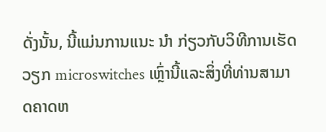ດັ່ງນັ້ນ, ນີ້ແມ່ນການແນະ ນຳ ກ່ຽວກັບວິທີການເຮັດວຽກ microswitches ເຫຼົ່ານີ້ແລະສິ່ງທີ່ທ່ານສາມາດຄາດຫ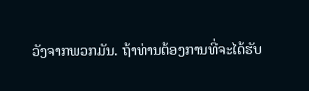ວັງຈາກພວກມັນ. ຖ້າທ່ານຕ້ອງການທີ່ຈະໄດ້ຮັບ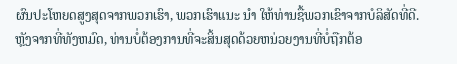ຜົນປະໂຫຍດສູງສຸດຈາກພວກເຮົາ, ພວກເຮົາແນະ ນຳ ໃຫ້ທ່ານຊື້ພວກເຂົາຈາກບໍລິສັດທີ່ດີ. ຫຼັງຈາກທີ່ທັງຫມົດ, ທ່ານບໍ່ຕ້ອງການທີ່ຈະສິ້ນສຸດດ້ວຍຫນ່ວຍງານທີ່ບໍ່ຖືກຕ້ອ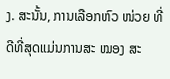ງ. ສະນັ້ນ, ການເລືອກຫົວ ໜ່ວຍ ທີ່ດີທີ່ສຸດແມ່ນການສະ ໝອງ ສະ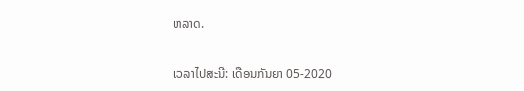ຫລາດ.


ເວລາໄປສະນີ: ເດືອນກັນຍາ 05-2020